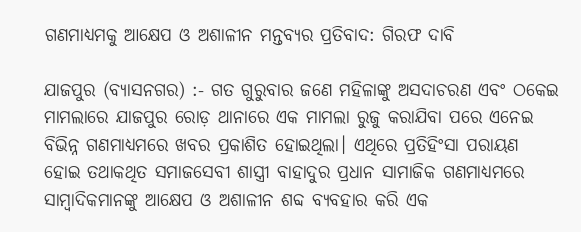ଗଣମାଧ୍ୟମକୁ ଆକ୍ଷେପ ଓ ଅଶାଳୀନ ମନ୍ତବ୍ୟର ପ୍ରତିବାଦ: ଗିରଫ ଦାବି

ଯାଜପୁର (ବ୍ୟାସନଗର) :- ଗତ ଗୁରୁବାର ଜଣେ ମହିଳାଙ୍କୁ ଅସଦାଚରଣ ଏବଂ ଠକେଇ ମାମଲାରେ ଯାଜପୁର ରୋଡ଼ ଥାନାରେ ଏକ ମାମଲା ରୁଜୁ କରାଯିବା ପରେ ଏନେଇ ବିଭିନ୍ନ ଗଣମାଧ୍ୟମରେ ଖବର ପ୍ରକାଶିତ ହୋଇଥିଲା। ଏଥିରେ ପ୍ରତିହିଂସା ପରାୟଣ ହୋଇ ତଥାକଥିତ ସମାଜସେବୀ ଶାସ୍ତ୍ରୀ ବାହାଦୁର ପ୍ରଧାନ ସାମାଜିକ ଗଣମାଧ୍ୟମରେ ସାମ୍ବାଦିକମାନଙ୍କୁ ଆକ୍ଷେପ ଓ ଅଶାଳୀନ ଶବ୍ଦ ବ୍ୟବହାର କରି ଏକ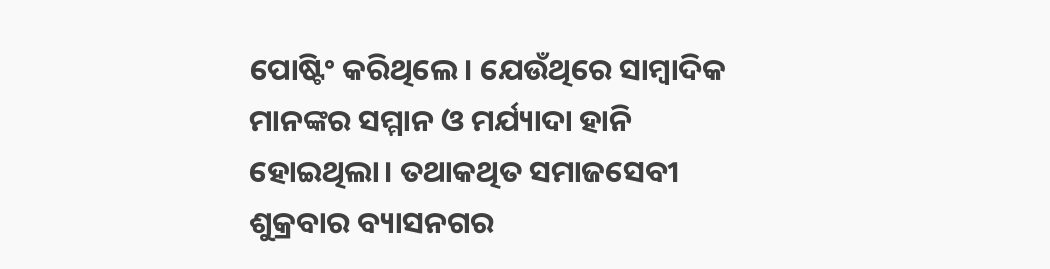ପୋଷ୍ଟିଂ କରିଥିଲେ। ଯେଉଁଥିରେ ସାମ୍ବାଦିକ ମାନଙ୍କର ସମ୍ମାନ ଓ ମର୍ଯ୍ୟାଦା ହାନି ହୋଇଥିଲା। ତଥାକଥିତ ସମାଜସେବୀ ଶୁକ୍ରବାର ବ୍ୟାସନଗର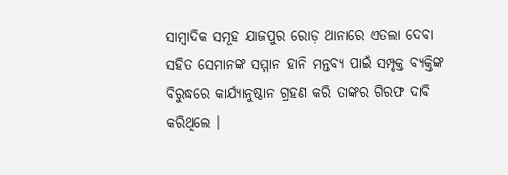ସାମ୍ବାଦିକ ସମୂହ ଯାଜପୁର ରୋଡ଼ ଥାନାରେ ଏତଲା ଦେବା ସହିତ ସେମାନଙ୍କ ସମ୍ମାନ ହାନି ମନ୍ତବ୍ୟ ପାଇଁ ସମ୍ପୃକ୍ତ ବ୍ୟକ୍ତିଙ୍କ ବିରୁଦ୍ଧରେ କାର୍ଯ୍ୟାନୁଷ୍ଠାନ ଗ୍ରହଣ କରି ତାଙ୍କର ଗିରଫ ଦାବି କରିଥିଲେ ।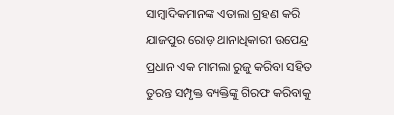ସାମ୍ବାଦିକମାନଙ୍କ ଏତାଲା ଗ୍ରହଣ କରି ଯାଜପୁର ରୋଡ଼ ଥାନାଧିକାରୀ ଉପେନ୍ଦ୍ର ପ୍ରଧାନ ଏକ ମାମଲା ରୁଜୁ କରିବା ସହିତ ତୁରନ୍ତ ସମ୍ପୃକ୍ତ ବ୍ୟକ୍ତିଙ୍କୁ ଗିରଫ କରିବାକୁ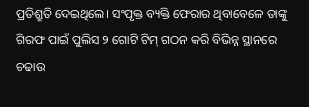ପ୍ରତିଶ୍ରୁତି ଦେଇଥିଲେ। ସଂପୃକ୍ତ ବ୍ୟକ୍ତି ଫେରାର ଥିବାବେଳେ ତାଙ୍କୁ ଗିରଫ ପାଇଁ ପୁଲିସ ୨ ଗୋଟି ଟିମ୍ ଗଠନ କରି ବିଭିନ୍ନ ସ୍ଥାନରେ ଚଢାଉ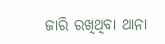ଜାରି ରଖିଥିବା ଥାନା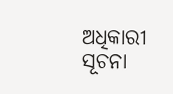ଅଧିକାରୀ ସୂଚନା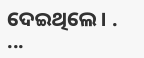ଦେଇଥିଲେ। . ...